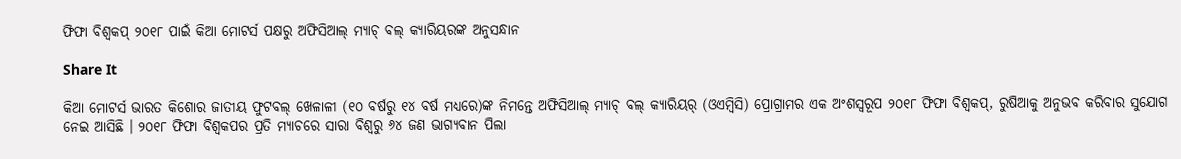ଫିଫା ବିଶ୍ୱକପ୍ ୨୦୧୮ ପାଇଁ କିଆ ମୋଟର୍ସ ପକ୍ଷରୁ ଅଫିସିଆଲ୍ ମ୍ୟାଚ୍ ବଲ୍ କ୍ୟାରିୟରଙ୍କ ଅନୁସନ୍ଧାନ

Share It

କିଆ ମୋଟର୍ସ ଭାରତ କିଶୋର ଜାତୀୟ ଫୁଟବଲ୍ ଖେଳାଳୀ (୧୦ ବର୍ଷରୁ ୧୪ ବର୍ଷ ମଧ୍ୟରେ)ଙ୍କ ନିମନ୍ତେ ଅଫିସିଆଲ୍ ମ୍ୟାଚ୍ ବଲ୍ କ୍ୟାରିୟର୍ (ଓଏମ୍ବିସି) ପ୍ରୋଗ୍ରାମର ଏକ ଅଂଶସ୍ୱରୂପ ୨୦୧୮ ଫିଫା ବିଶ୍ୱକପ୍, ରୁଷିଆକୁ ଅନୁଭବ କରିବାର ସୁଯୋଗ ନେଇ ଆସିଛି । ୨୦୧୮ ଫିଫା ବିଶ୍ୱକପର ପ୍ରତି ମ୍ୟାଚରେ ସାରା ବିଶ୍ୱରୁ ୬୪ ଜଣ ଭାଗ୍ୟବାନ ପିଲା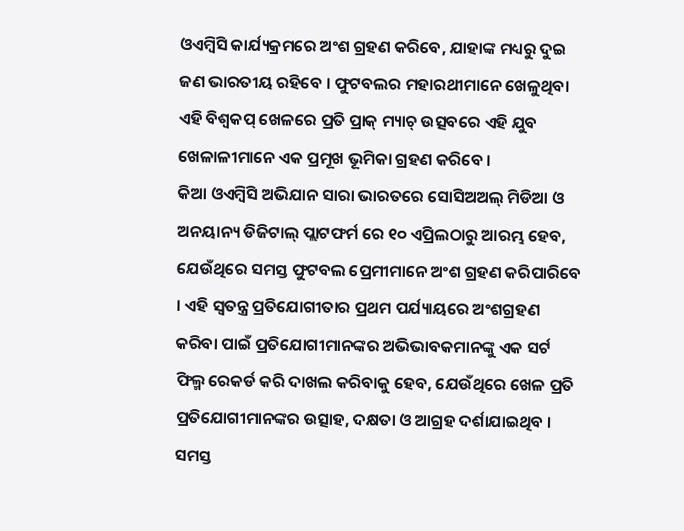ଓଏମ୍ବିସି କାର୍ଯ୍ୟକ୍ରମରେ ଅଂଶ ଗ୍ରହଣ କରିବେ, ଯାହାଙ୍କ ମଧ୍ୟରୁ ଦୁଇ ଜଣ ଭାରତୀୟ ରହିବେ । ଫୁଟବଲର ମହାରଥୀମାନେ ଖେଳୁଥିବା ଏହି ବିଶ୍ୱକପ୍ ଖେଳରେ ପ୍ରତି ପ୍ରାକ୍ ମ୍ୟାଚ୍ ଉତ୍ସବରେ ଏହି ଯୁବ ଖେଳାଳୀମାନେ ଏକ ପ୍ରମୂଖ ଭୂମିକା ଗ୍ରହଣ କରିବେ ।
କିଆ ଓଏମ୍ବିସି ଅଭିଯାନ ସାରା ଭାରତରେ ସୋସିଅଅଲ୍ ମିଡିଆ ଓ ଅନୟାନ୍ୟ ଡିଜିଟାଲ୍ ପ୍ଲାଟଫର୍ମ ରେ ୧୦ ଏପ୍ରିଲଠାରୁ ଆରମ୍ଭ ହେବ, ଯେଉଁଥିରେ ସମସ୍ତ ଫୁଟବଲ ପ୍ରେମୀମାନେ ଅଂଶ ଗ୍ରହଣ କରିପାରିବେ । ଏହି ସ୍ୱତନ୍ତ୍ର ପ୍ରତିଯୋଗୀତାର ପ୍ରଥମ ପର୍ଯ୍ୟାୟରେ ଅଂଶଗ୍ରହଣ କରିବା ପାଇଁ ପ୍ରତିଯୋଗୀମାନଙ୍କର ଅଭିଭାବକମାନଙ୍କୁ ଏକ ସର୍ଟ ଫିଲ୍ମ ରେକର୍ଡ କରି ଦାଖଲ କରିବାକୁ ହେବ, ଯେଉଁଥିରେ ଖେଳ ପ୍ରତି ପ୍ରତିଯୋଗୀମାନଙ୍କର ଉତ୍ସାହ, ଦକ୍ଷତା ଓ ଆଗ୍ରହ ଦର୍ଶାଯାଇଥିବ । ସମସ୍ତ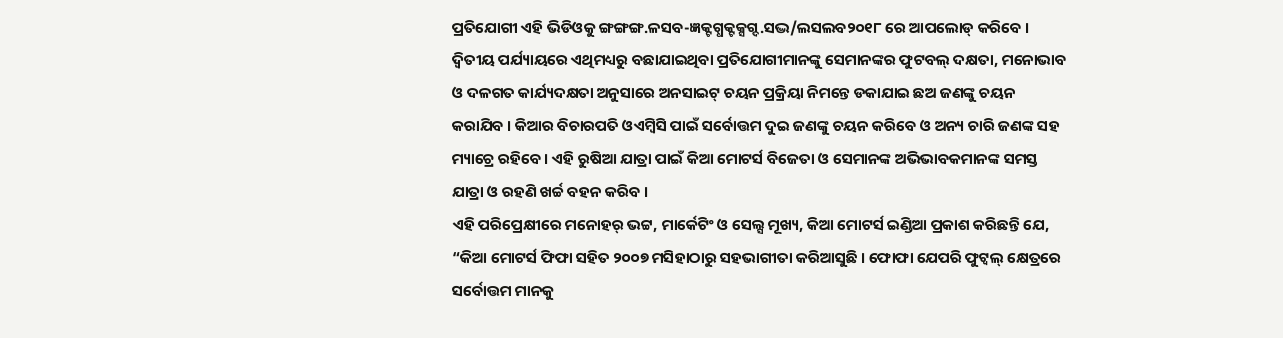ପ୍ରତିଯୋଗୀ ଏହି ଭିଡିଓକୁ ଙ୍ଗଙ୍ଗଙ୍ଗ.ଳସବ-ଜ୍ଞକ୍ଟଗ୍ଧକ୍ଟକ୍ସଗ୍ଦ.ସଦ୍ଭ/ଲସଲବ୨୦୧୮ ରେ ଆପଲୋଡ୍ କରିବେ । ଦ୍ୱିତୀୟ ପର୍ଯ୍ୟାୟରେ ଏଥିମଧ୍ୟରୁ ବଛାଯାଇଥିବା ପ୍ରତିଯୋଗୀମାନଙ୍କୁ ସେମାନଙ୍କର ଫୁଟବଲ୍ ଦକ୍ଷତା, ମନୋଭାବ ଓ ଦଳଗତ କାର୍ଯ୍ୟଦକ୍ଷତା ଅନୁସାରେ ଅନସାଇଟ୍ ଚୟନ ପ୍ରକ୍ରିୟା ନିମନ୍ତେ ଡକାଯାଇ ଛଅ ଜଣଙ୍କୁ ଚୟନ କରାଯିବ । କିଆର ବିଚାରପତି ଓଏମ୍ବିସି ପାଇଁ ସର୍ବୋତ୍ତମ ଦୁଇ ଜଣଙ୍କୁ ଚୟନ କରିବେ ଓ ଅନ୍ୟ ଚାରି ଜଣଙ୍କ ସହ ମ୍ୟାଚ୍ରେ ରହିବେ । ଏହି ରୁଷିଆ ଯାତ୍ରା ପାଇଁ କିଆ ମୋଟର୍ସ ବିଜେତା ଓ ସେମାନଙ୍କ ଅଭିଭାବକମାନଙ୍କ ସମସ୍ତ ଯାତ୍ରା ଓ ରହଣି ଖର୍ଚ୍ଚ ବହନ କରିବ ।
ଏହି ପରିପ୍ରେକ୍ଷୀରେ ମନୋହର୍ ଭଟ୍ଟ, ମାର୍କେଟିଂ ଓ ସେଲ୍ସ ମୂଖ୍ୟ, କିଆ ମୋଟର୍ସ ଇଣ୍ଡିଆ ପ୍ରକାଶ କରିଛନ୍ତି ଯେ, “କିଆ ମୋଟର୍ସ ଫିଫା ସହିତ ୨୦୦୭ ମସିହାଠାରୁ ସହଭାଗୀତା କରିଆସୁଛି । ଫୋଫା ଯେପରି ଫୁଟ୍ବଲ୍ କ୍ଷେତ୍ରରେ ସର୍ବୋତ୍ତମ ମାନକୁ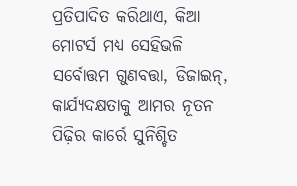ପ୍ରତିପାଦିତ କରିଥାଏ, କିଆ ମୋଟର୍ସ ମଧ୍ୟ ସେହିଭଳି ସର୍ବୋତ୍ତମ ଗୁଣବତ୍ତା, ଡିଜାଇନ୍, କାର୍ଯ୍ୟଦକ୍ଷତାକୁ ଆମର ନୂତନ ପିଢ଼ିର କାର୍ରେ ସୁନିଶ୍ଚିତ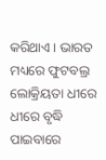କରିଥାଏ । ଭାରତ ମଧ୍ୟରେ ଫୁଟବଲ୍ର ଲୋକ୍ରିୟତା ଧୀରେ ଧୀରେ ବୃଦ୍ଧି ପାଇବାରେ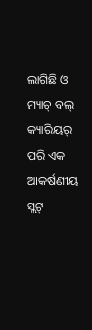ଲାଗିଛି ଓ ମ୍ୟାଚ୍ ବଲ୍ କ୍ୟାରିୟର୍ ପରି ଏକ ଆକର୍ଷଣୀୟ ସ୍ଲଟ୍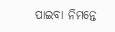ପାଇବା ନିମନ୍ତେ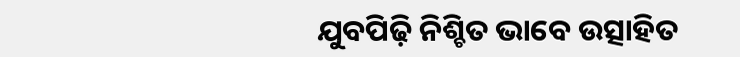ଯୁବପିଢ଼ି ନିଶ୍ଚିତ ଭାବେ ଉତ୍ସାହିତ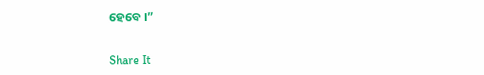ହେବେ ।”


Share It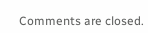Comments are closed.